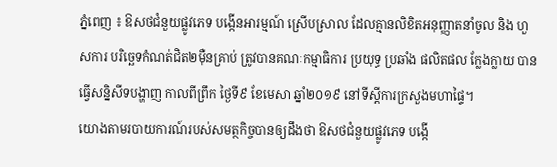ភ្នំពេញ ៖ ឱសថជំនួយផ្លូវភេទ បង្កើនអារម្មណ៍ ស្រើបស្រាល ដែលគ្មានលិខិតអនុញ្ញាតនាំចូល និង ហួសការ បរិច្ឆេទកំណត់ជិត២ម៉ឺនគ្រាប់ ត្រូវបានគណៈកម្មាធិការ ប្រយុទ្ធ ប្រឆាំង ផលិតផល ក្លែងក្លាយ បានធ្វើសន្និសីទបង្ហាញ កាលពីព្រឹក ថ្ងៃទី៩ ខែមេសា ឆ្នាំ២០១៩ នៅទីស្ដីការក្រសួងមហាផ្ទៃ។
យោងតាមរបាយការណ៍របស់សមត្ថកិច្ចបានឲ្យដឹងថា ឱសថជំនួយផ្លូវភេទ បង្កើ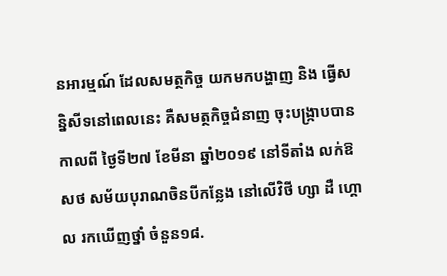នអារម្មណ៍ ដែលសមត្ថកិច្ច យកមកបង្ហាញ និង ធ្វើសន្និសីទនៅពេលនេះ គឺសមត្ថកិច្ចជំនាញ ចុះបង្ក្រាបបាន កាលពី ថ្ងៃទី២៧ ខែមីនា ឆ្នាំ២០១៩ នៅទីតាំង លក់ឱសថ សម័យបុរាណចិនបីកន្លែង នៅលើវិថី ហ្សា ដឺ ហ្គោល រកឃើញថ្នាំ ចំនួន១៨.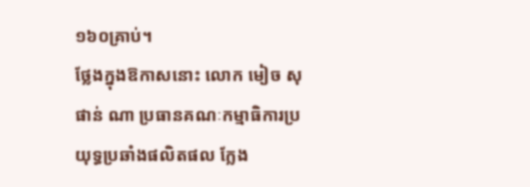១៦០គ្រាប់។
ថ្លែងក្នុងឱកាសនោះ លោក មៀច សុផាន់ ណា ប្រធានគណៈកម្មាធិការប្រយុទ្ធប្រឆាំងផលិតផល ក្លែង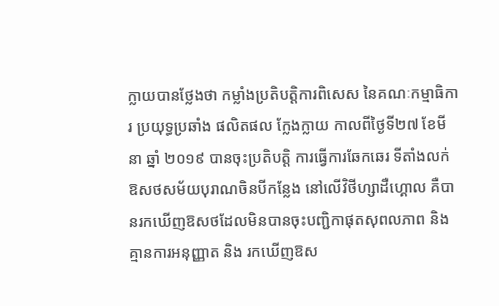ក្លាយបានថ្លែងថា កម្លាំងប្រតិបត្តិការពិសេស នៃគណៈកម្មាធិការ ប្រយុទ្ធប្រឆាំង ផលិតផល ក្លែងក្លាយ កាលពីថ្ងៃទី២៧ ខែមីនា ឆ្នាំ ២០១៩ បានចុះប្រតិបត្តិ ការធ្វើការឆែកឆេរ ទីតាំងលក់ ឱសថសម័យបុរាណចិនបីកន្លែង នៅលើវិថីហ្សាដឺហ្គោល គឺបានរកឃើញឱសថដែលមិនបានចុះបញ្ជិកាផុតសុពលភាព និងគ្មានការអនុញ្ញាត និង រកឃើញឱស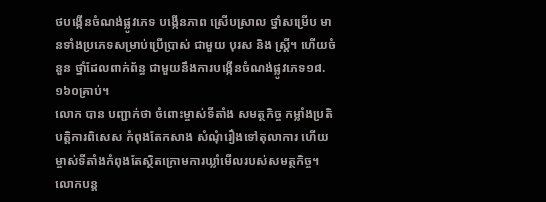ថបង្កើនចំណង់ផ្លូវភេទ បង្កើនភាព ស្រើបស្រាល ថ្នាំសម្រើប មានទាំងប្រភេទសម្រាប់ប្រើប្រាស់ ជាមួយ បុរស និង ស្ត្រី។ ហើយចំនួន ថ្នាំដែលពាក់ព័ន្ធ ជាមួយនឹងការបង្កើនចំណង់ផ្លូវភេទ១៨.១៦០គ្រាប់។
លោក បាន បញ្ជាក់ថា ចំពោះម្ចាស់ទីតាំង សមត្ថកិច្ច កម្លាំងប្រតិបត្តិការពិសេស កំពុងតែកសាង សំណុំរឿងទៅតុលាការ ហើយម្ចាស់ទីតាំងកំពុងតែស្ថិតក្រោមការឃ្លាំមើលរបស់សមត្ថកិច្ច។
លោកបន្ត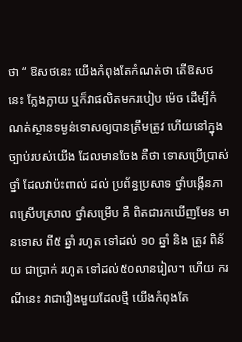ថា “ ឱសថនេះ យើងកំពុងតែកំណត់ថា តើឱសថនេះ ក្លែងក្លាយ ឬក៏វាផលិតមករបៀប ម៉េច ដើម្បីកំណត់ស្ថានទម្ងន់ទោសឲ្យបានត្រឹមត្រូវ ហើយនៅក្នុងច្បាប់របស់យើង ដែលមានចែង គឺថា ទោសប្រើប្រាស់ថ្នាំ ដែលវាប៉ះពាល់ ដល់ ប្រព័ន្ធប្រសាទ ថ្នាំបង្កើនភាពស្រើបស្រាល ថ្នាំសម្រើប គឺ ពិតជារកឃើញមែន មានទោស ពី៥ ឆ្នាំ រហូត ទៅដល់ ១០ ឆ្នាំ និង ត្រូវ ពិន័យ ជាប្រាក់ រហូត ទៅដល់៥០លានរៀល។ ហើយ ករណីនេះ វាជារឿងមួយដែលថ្មី យើងកំពុងតែ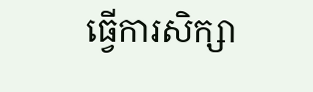ធ្វើការសិក្សា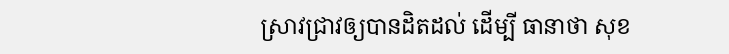ស្រាវជ្រាវឲ្យបានដិតដល់ ដើម្បី ធានាថា សុខ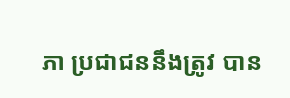ភា ប្រជាជននឹងត្រូវ បាន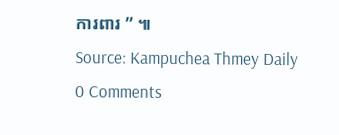ការពារ ” ៕
Source: Kampuchea Thmey Daily
0 Comments